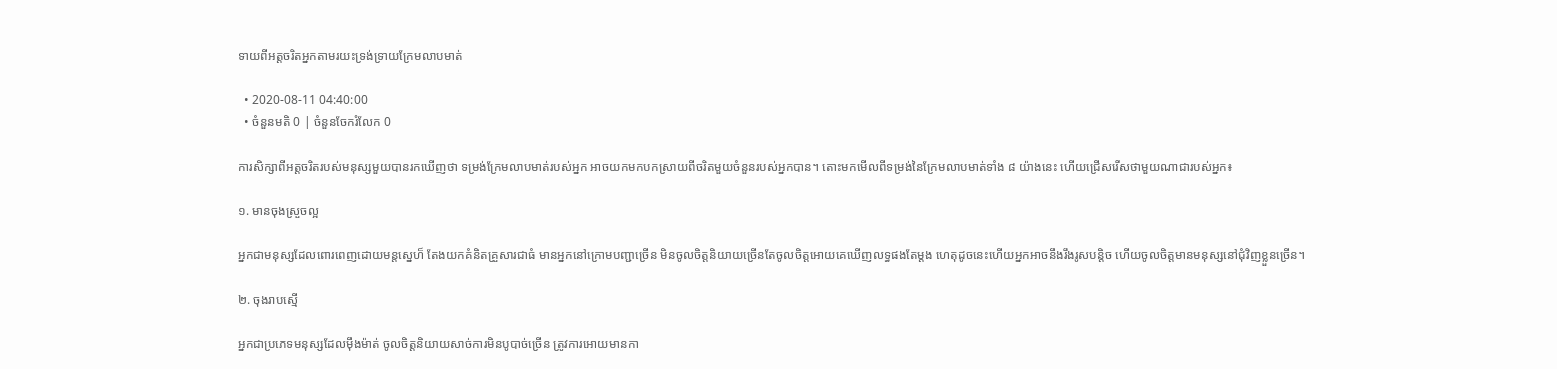ទាយពីអត្តចរិតអ្នកតាមរយះទ្រង់ទ្រាយក្រែមលាបមាត់

  • 2020-08-11 04:40:00
  • ចំនួនមតិ 0 | ចំនួនចែករំលែក 0

ការសិក្សាពីអត្តចរិតរបស់មនុស្សមួយបានរកឃើញថា ទម្រង់ក្រែមលាបមាត់របស់អ្នក អាចយកមកបកស្រាយពីចរិតមួយចំនួនរបស់អ្នកបាន។ តោះមកមើលពីទម្រង់នៃក្រែមលាបមាត់ទាំង ៨ យ៉ាងនេះ ហើយជ្រើសរើសថាមួយណាជារបស់អ្នក៖

១. មានចុងស្រួចល្អ

អ្នកជាមនុស្សដែលពោរពេញដោយមន្តស្នេហ៏ តែងយកគំនិតគ្រួសារជាធំ មានអ្នកនៅក្រោមបញ្ជាច្រើន មិនចូលចិត្តនិយាយច្រើនតែចូលចិត្តអោយគេឃើញលទ្ធផងតែម្ដង ហេតុដូចនេះហើយអ្នកអាចនឹងរឹងរូសបន្តិច ហើយចូលចិត្តមានមនុស្សនៅជុំវិញខ្លួនច្រើន។

២. ចុងរាបស្មើ

អ្នកជាប្រភេទមនុស្សដែលម៉ឹងម៉ាត់ ចូលចិត្តនិយាយសាច់ការមិនបូបាច់ច្រើន ត្រូវការអោយមានកា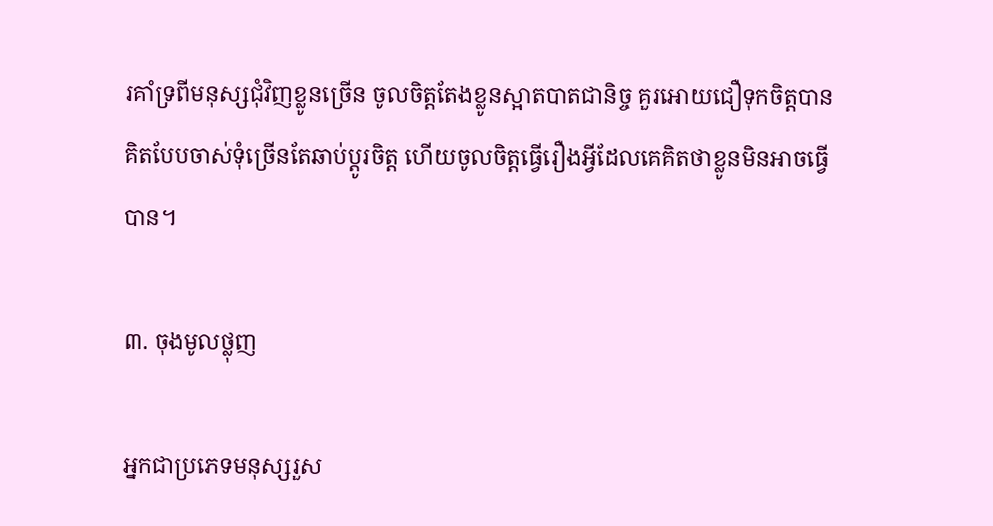រគាំទ្រពីមនុស្សជុំវិញខ្លូនច្រើន ចូលចិត្តតែងខ្លូនស្អាតបាតជានិច្ច គួរអោយជឿទុកចិត្តបាន គិតបែបចាស់ទុំច្រើនតែឆាប់ប្ដូរចិត្ត ហើយចូលចិត្តធ្វើរឿងអ្វីដែលគេគិតថាខ្លូនមិនអាចធ្វើបាន។

៣. ចុងមូលថ្លុញ

អ្នកជាប្រភេទមនុស្សរួស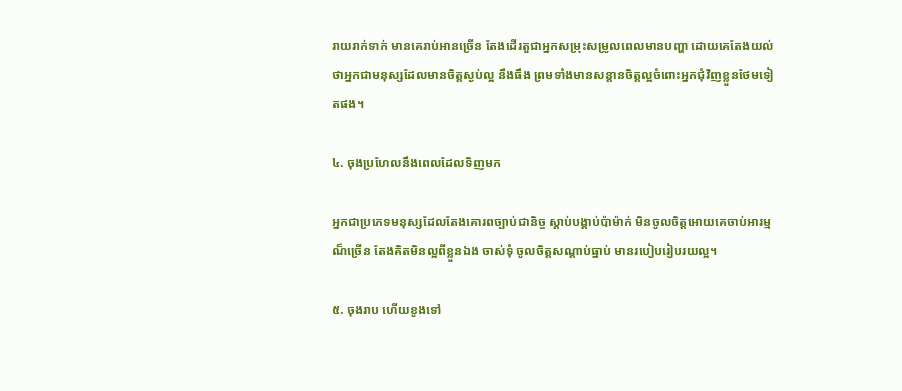រាយរាក់ទាក់ មានគេរាប់អានច្រើន តែងដើរតួជាអ្នកសម្រុះសម្រូលពេលមានបញ្ហា ដោយគេតែងយល់ថាអ្នកជាមនុស្សដែលមានចិត្តស្ងប់ល្អ នឹងធឹង ព្រមទាំងមានសន្ដានចិត្តល្អចំពោះអ្នកជុំវិញខ្លួនថែមទៀតផង។

៤. ចុងប្រហែលនឹងពេលដែលទិញមក

អ្នកជាប្រភេទមនុស្សដែលតែងគោរពច្បាប់ជានិច្ច ស្ដាប់បង្គាប់ប៉ាម៉ាក់ មិនចូលចិត្តអោយគេចាប់អារម្មណ៏ច្រើន តែងគិតមិនល្អពីខ្លួនឯង ចាស់ទុំ ចូលចិត្តសណ្ដាប់ធ្នាប់ មានរបៀបរៀបរយល្អ។

៥. ចុងរាប ហើយខូងទៅ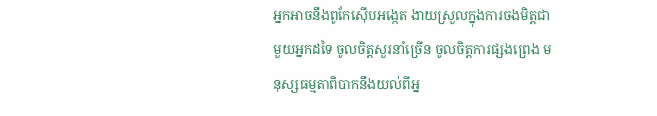អ្នកអាចនឹងពូកែស៊ើបអង្កេត ងាយស្រួលក្នុងការចងមិត្តជាមួយអ្នកដទៃ ចូលចិត្តសួរនាំច្រើន ចូលចិត្តការផ្សងព្រេង មនុស្សធម្មតាពិបាកនឹងយល់ពីអ្ន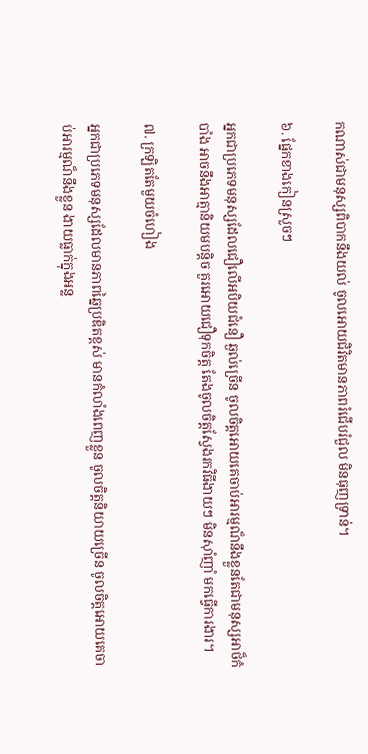កណាស់ជាមនុស្សពិបាកនឹងយល់ ចូលអោយជិវិតមានភាពរំជើបរំជួល មិនធុញទ្រាន់។

៦. ផ្នែកខាងកៀនស្រួចៗ

អ្នកជាប្រភេទមនុស្សដែលជឿលើអបិយជំនឿ ឆ្ងល់ច្រើន ចូលចិត្តអោយគេចាប់អារម្មណ៏នឹងខ្លួនតែជាមនុស្សអាថ៏កំបាំង អាចនឹងអាត្មានិយមបន្តិច គួរអោយជឿទុកចិត្ត តែងចូលចិត្តស្វែងរកវិធីងាយៗ មិនស៊ាំញាំ មកធ្វើការងារ។

៧. ក្រឡិតតែមួយចំហៀង

អ្នកជាប្រភេទមនុស្សដែលមានភាពឆ្នៃប្រឌិតខ្ពស់ មានកំលាំងពេញខ្លួន ចូលចិត្តនិយាយច្រើន ចូលចិត្តអោយគេចាប់អារម្មណ៏នឹងខ្លួន ងាយធ្លាក់ក្នុងអន្ល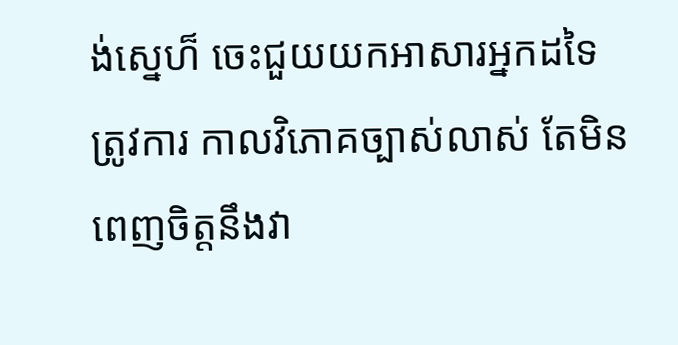ង់ស្នេហ៏ ចេះជួយយកអាសារអ្នកដទៃ ត្រូវការ កាលវិភេាគច្បាស់លាស់ តែមិនពេញចិត្តនឹងវា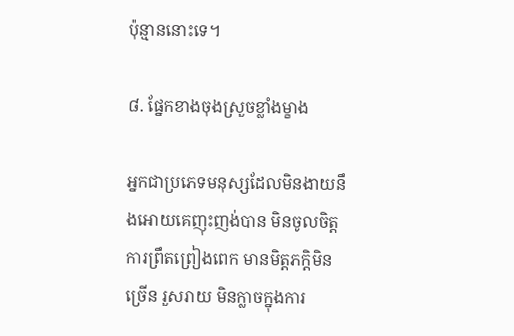ប៉ុន្មាននោះទេ។

៨. ផ្នែកខាងចុងស្រួចខ្លាំងម្ខាង

អ្នកជាប្រភេទមនុស្សដែលមិនងាយនឹងអោយគេញុះញង់បាន មិនចូលចិត្តការព្រឹតព្រៀងពេក មានមិត្តភក្តិមិនច្រើន រួសរាយ មិនក្លាចក្នុងការ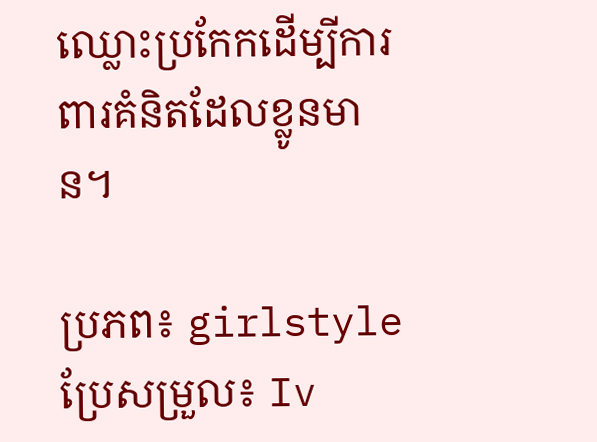ឈ្លោះប្រកែកដើម្បីការពារគំនិតដែលខ្លូនមាន។

ប្រភព៖ girlstyle ប្រែសម្រួល៖ Iv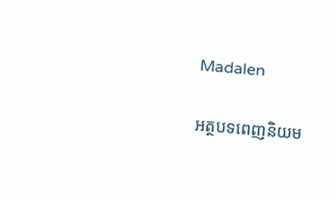Madalen

អត្ថបទពេញនិយម